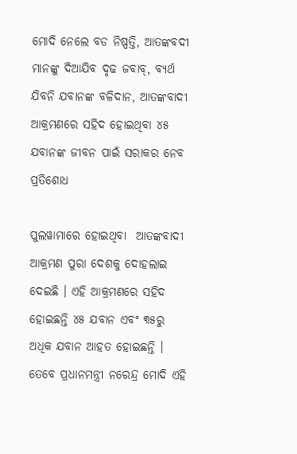ମୋଦି ନେଲେ ବଡ ନିଷ୍ପତ୍ତି, ଆତଙ୍କବଦୀ ମାନଙ୍କୁ ଦିଆଯିବ ଦୃଢ ଜବାବ୍, ବ୍ୟର୍ଥ ଯିବନି ଯବାନଙ୍କ ବଳିଦାନ, ଆତଙ୍କବାଦୀ ଆକ୍ରମଣରେ ସହିଦ ହୋଇଥିବା ୪୫ ଯବାନଙ୍କ ଜୀବନ ପାଇଁ ସରାକର ନେବ ପ୍ରତିଶୋଧ

ପୁଲୱାମାରେ ହୋଇଥିବା  ଆତଙ୍କବାଦୀ ଆକ୍ରମଣ ପୁରା ଦେଶକୁ ଦୋହଲାଇ ଦେଇଛି । ଏହି ଆକ୍ରମଣରେ ସହିଦ ହୋଇଛନ୍ତି ୪୫ ଯବାନ ଏବଂ ୩୫ରୁ ଅଧିକ ଯବାନ ଆହତ ହୋଇଛନ୍ତି । ତେବେ ପ୍ରଧାନମନ୍ତ୍ରୀ ନରେନ୍ଦ୍ର ମୋଦି ଏହି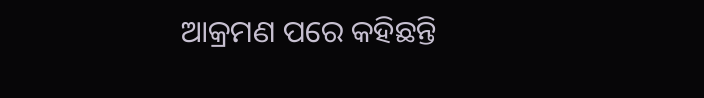ଆକ୍ରମଣ ପରେ କହିଛନ୍ତି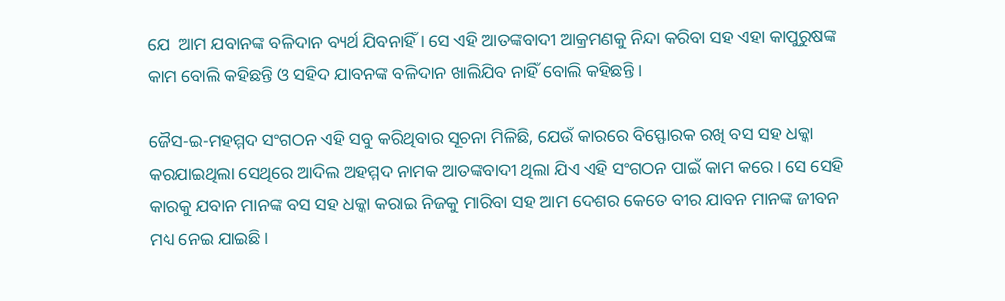ଯେ  ଆମ ଯବାନଙ୍କ ବଳିଦାନ ବ୍ୟର୍ଥ ଯିବନାହିଁ । ସେ ଏହି ଆତଙ୍କବାଦୀ ଆକ୍ରମଣକୁ ନିନ୍ଦା କରିବା ସହ ଏହା କାପୁରୁଷଙ୍କ କାମ ବୋଲି କହିଛନ୍ତି ଓ ସହିଦ ଯାବନଙ୍କ ବଳିଦାନ ଖାଲିଯିବ ନାହିଁ ବୋଲି କହିଛନ୍ତି ।

ଜୈସ-ଇ-ମହମ୍ମଦ ସଂଗଠନ ଏହି ସବୁ କରିଥିବାର ସୂଚନା ମିଳିଛି, ଯେଉଁ କାରରେ ବିସ୍ଫୋରକ ରଖି ବସ ସହ ଧକ୍କା କରଯାଇଥିଲା ସେଥିରେ ଆଦିଲ ଅହମ୍ମଦ ନାମକ ଆତଙ୍କବାଦୀ ଥିଲା ଯିଏ ଏହି ସଂଗଠନ ପାଇଁ କାମ କରେ । ସେ ସେହି କାରକୁ ଯବାନ ମାନଙ୍କ ବସ ସହ ଧକ୍କା କରାଇ ନିଜକୁ ମାରିବା ସହ ଆମ ଦେଶର କେତେ ବୀର ଯାବନ ମାନଙ୍କ ଜୀବନ ମଧ୍ୟ ନେଇ ଯାଇଛି ।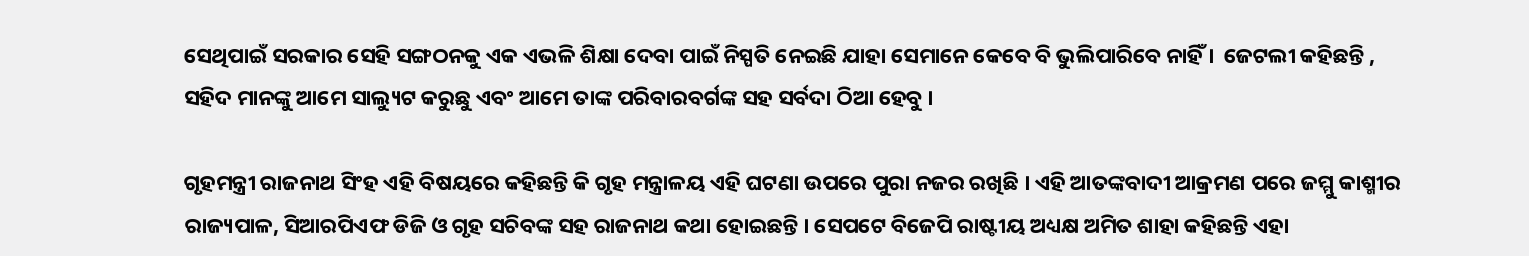ସେଥିପାଇଁ ସରକାର ସେହି ସଙ୍ଗଠନକୁ ଏକ ଏଭଳି ଶିକ୍ଷା ଦେବା ପାଇଁ ନିସ୍ପତି ନେଇଛି ଯାହା ସେମାନେ କେବେ ବି ଭୁଲିପାରିବେ ନାହିଁ ।  ଜେଟଲୀ କହିଛନ୍ତି , ସହିଦ ମାନଙ୍କୁ ଆମେ ସାଲ୍ୟୁଟ କରୁଛୁ ଏବଂ ଆମେ ତାଙ୍କ ପରିବାରବର୍ଗଙ୍କ ସହ ସର୍ବଦା ଠିଆ ହେବୁ ।

ଗୃହମନ୍ତ୍ରୀ ରାଜନାଥ ସିଂହ ଏହି ବିଷୟରେ କହିଛନ୍ତି କି ଗୃହ ମନ୍ତ୍ରାଳୟ ଏହି ଘଟଣା ଉପରେ ପୁରା ନଜର ରଖିଛି । ଏହି ଆତଙ୍କବାଦୀ ଆକ୍ରମଣ ପରେ ଜମ୍ମୁ କାଶ୍ମୀର ରାଜ୍ୟପାଳ, ସିଆରପିଏଫ ଡିଜି ଓ ଗୃହ ସଚିବଙ୍କ ସହ ରାଜନାଥ କଥା ହୋଇଛନ୍ତି । ସେପଟେ ବିଜେପି ରାଷ୍ଟୀୟ ଅଧ୍ୟକ୍ଷ ଅମିତ ଶାହା କହିଛନ୍ତି ଏହା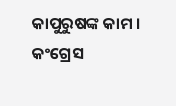କାପୁରୁଷଙ୍କ କାମ ।  କଂଗ୍ରେସ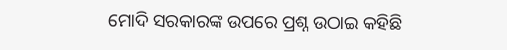ମୋଦି ସରକାରଙ୍କ ଉପରେ ପ୍ରଶ୍ନ ଉଠାଇ କହିଛି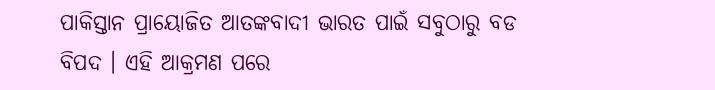ପାକିସ୍ତାନ ପ୍ରାୟୋଜିତ ଆତଙ୍କବାଦୀ ଭାରତ ପାଇଁ ସବୁଠାରୁ ବଡ ବିପଦ । ଏହି ଆକ୍ରମଣ ପରେ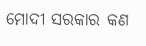ମୋଦୀ ସରକାର କଣ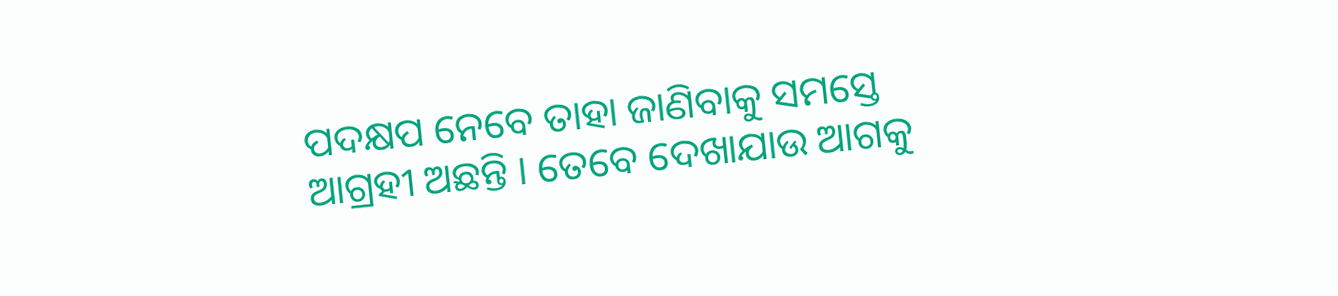ପଦକ୍ଷପ ନେବେ ତାହା ଜାଣିବାକୁ ସମସ୍ତେ ଆଗ୍ରହୀ ଅଛନ୍ତି । ତେବେ ଦେଖାଯାଉ ଆଗକୁ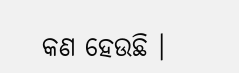କଣ ହେଉଛି ।